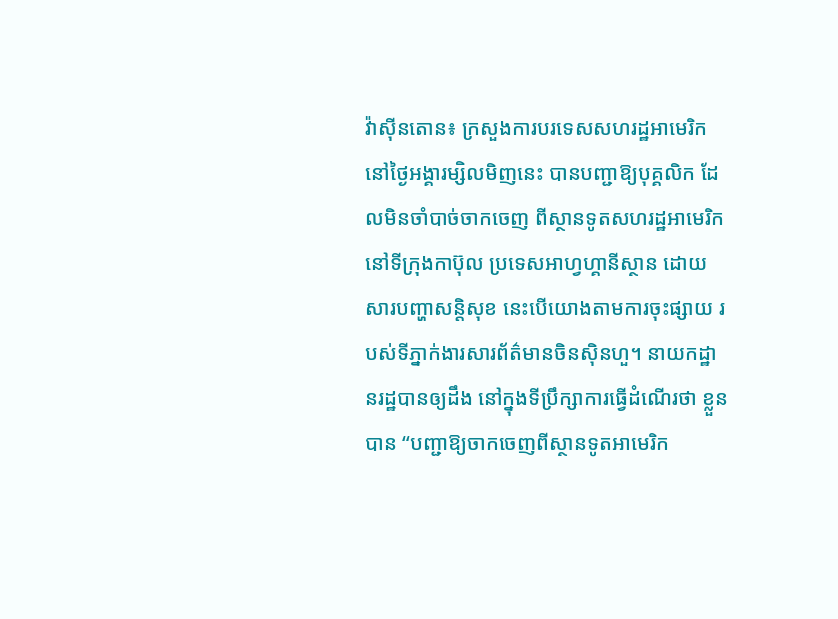វ៉ាស៊ីនតោន៖ ក្រសួងការបរទេសសហរដ្ឋអាមេរិក នៅថ្ងៃអង្គារម្សិលមិញនេះ បានបញ្ជាឱ្យបុគ្គលិក ដែលមិនចាំបាច់ចាកចេញ ពីស្ថានទូតសហរដ្ឋអាមេរិកនៅទីក្រុងកាប៊ុល ប្រទេសអាហ្វហ្គានីស្ថាន ដោយសារបញ្ហាសន្តិសុខ នេះបើយោងតាមការចុះផ្សាយ របស់ទីភ្នាក់ងារសារព័ត៌មានចិនស៊ិនហួ។ នាយកដ្ឋានរដ្ឋបានឲ្យដឹង នៅក្នុងទីប្រឹក្សាការធ្វើដំណើរថា ខ្លួនបាន “បញ្ជាឱ្យចាកចេញពីស្ថានទូតអាមេរិក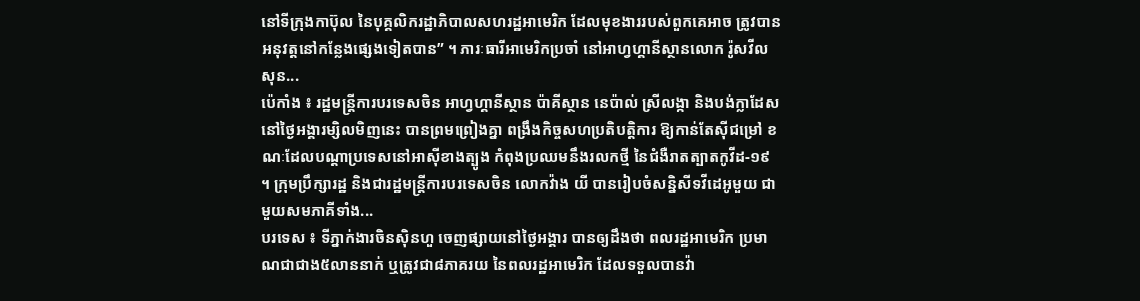នៅទីក្រុងកាប៊ុល នៃបុគ្គលិករដ្ឋាភិបាលសហរដ្ឋអាមេរិក ដែលមុខងាររបស់ពួកគេអាច ត្រូវបានអនុវត្តនៅកន្លែងផ្សេងទៀតបាន” ។ ភារៈធារីអាមេរិកប្រចាំ នៅអាហ្វហ្គានីស្ថានលោក រ៉ូសវីលសុន...
ប៉េកាំង ៖ រដ្ឋមន្ត្រីការបរទេសចិន អាហ្វហ្គានីស្ថាន ប៉ាគីស្ថាន នេប៉ាល់ ស្រីលង្កា និងបង់ក្លាដែស នៅថ្ងៃអង្គារម្សិលមិញនេះ បានព្រមព្រៀងគ្នា ពង្រឹងកិច្ចសហប្រតិបត្តិការ ឱ្យកាន់តែស៊ីជម្រៅ ខណៈដែលបណ្តាប្រទេសនៅអាស៊ីខាងត្បូង កំពុងប្រឈមនឹងរលកថ្មី នៃជំងឺរាតត្បាតកូវីដ-១៩ ។ ក្រុមប្រឹក្សារដ្ឋ និងជារដ្ឋមន្រ្តីការបរទេសចិន លោកវ៉ាង យី បានរៀបចំសន្និសីទវីដេអូមួយ ជាមួយសមភាគីទាំង...
បរទេស ៖ ទីភ្នាក់ងារចិនស៊ិនហួ ចេញផ្សាយនៅថ្ងៃអង្គារ បានឲ្យដឹងថា ពលរដ្ឋអាមេរិក ប្រមាណជាជាង៥លាននាក់ ឬត្រូវជា៨ភាគរយ នៃពលរដ្ឋអាមេរិក ដែលទទួលបានវ៉ា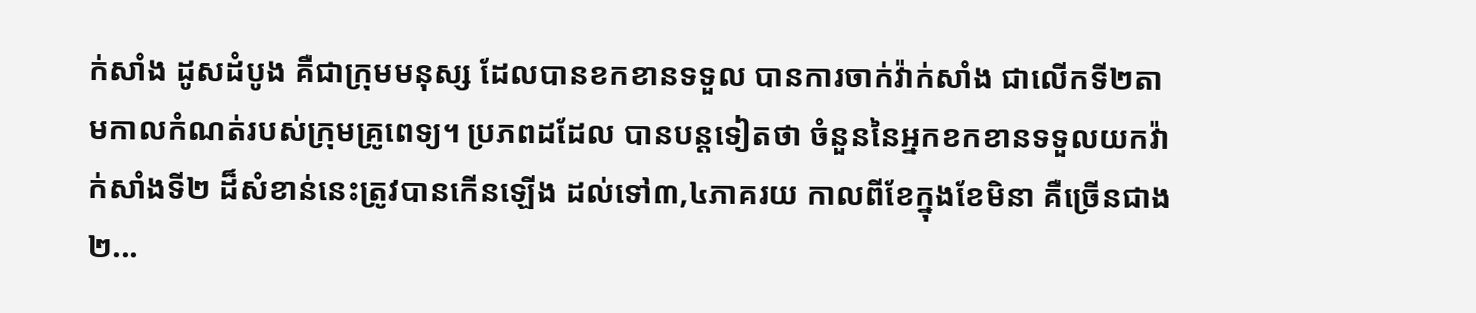ក់សាំង ដូសដំបូង គឺជាក្រុមមនុស្ស ដែលបានខកខានទទួល បានការចាក់វ៉ាក់សាំង ជាលើកទី២តាមកាលកំណត់របស់ក្រុមគ្រូពេទ្យ។ ប្រភពដដែល បានបន្តទៀតថា ចំនួននៃអ្នកខកខានទទួលយកវ៉ាក់សាំងទី២ ដ៏សំខាន់នេះត្រូវបានកើនឡើង ដល់ទៅ៣,៤ភាគរយ កាលពីខែក្នុងខែមិនា គឺច្រើនជាង២...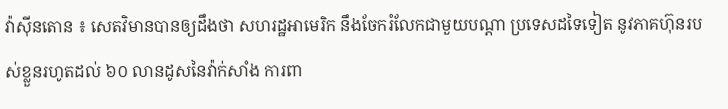វ៉ាស៊ីនតោន ៖ សេតវិមានបានឲ្យដឹងថា សហរដ្ឋអាមេរិក នឹងចែករំលែកជាមួយបណ្តា ប្រទេសដទៃទៀត នូវភាគហ៊ុនរបស់ខ្លួនរហូតដល់ ៦០ លានដូសនៃវ៉ាក់សាំង ការពា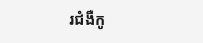រជំងឺកូ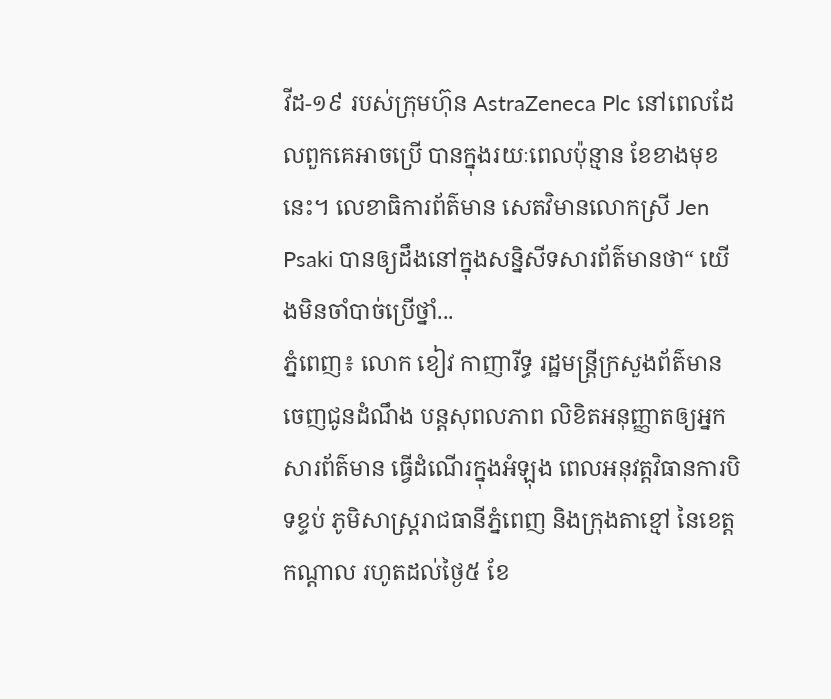វីដ-១៩ របស់ក្រុមហ៊ុន AstraZeneca Plc នៅពេលដែលពួកគេអាចប្រើ បានក្នុងរយៈពេលប៉ុន្មាន ខែខាងមុខនេះ។ លេខាធិការព័ត៌មាន សេតវិមានលោកស្រី Jen Psaki បានឲ្យដឹងនៅក្នុងសន្និសីទសារព័ត៌មានថា“ យើងមិនចាំបាច់ប្រើថ្នាំ...
ភ្នំពេញ៖ លោក ខៀវ កាញារីទ្ធ រដ្ឋមន្ត្រីក្រសួងព័ត៌មាន ចេញជូនដំណឹង បន្តសុពលភាព លិខិតអនុញ្ញាតឲ្យអ្នកសារព័ត៌មាន ធ្វើដំណើរក្នុងអំឡុង ពេលអនុវត្តវិធានការបិទខ្ទប់ ភូមិសាស្រ្តរាជធានីភ្នំពេញ និងក្រុងតាខ្មៅ នៃខេត្តកណ្តាល រហូតដល់ថ្ងៃ៥ ខែ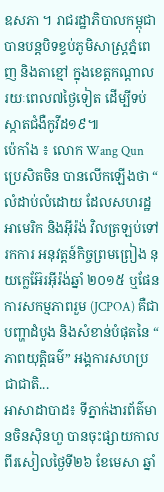ឧសភា ។ រាជរដ្ឋាភិបាលកម្ពុជា បានបន្តបិទខ្ទប់ភូមិសាស្រ្តភ្នំពេញ និងតាខ្មៅ ក្នុងខេត្តកណ្តាល រយៈពេល៧ថ្ងៃទៀត ដើម្បីទប់ស្កាតជំងឺកូវីដ១៩៕
ប៉េកាំង ៖ លោក Wang Qun ប្រេសិតចិន បានលើកឡើងថា “ លំដាប់លំដោយ ដែលសហរដ្ឋអាមេរិក និងអ៊ីរ៉ង់ វិលត្រឡប់ទៅរកការ អនុវត្តន៍កិច្ចព្រមព្រៀង នុយក្លេអ៊ែរអ៊ីរ៉ង់ឆ្នាំ ២០១៥ ឬផែនការសកម្មភាពរួម (JCPOA) គឺជាបញ្ហាដំបូង និងសំខាន់បំផុតនៃ “ ភាពយុត្តិធម៌” អង្គការសហប្រជាជាតិ...
អាសាដាបាដ៖ ទីភ្នាក់ងារព័ត៌មានចិនស៊ិនហួ បានចុះផ្សាយកាលពីរសៀលថ្ងៃទី២៦ ខែមេសា ឆ្នាំ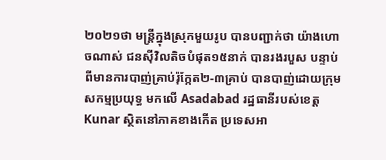២០២១ថា មន្ត្រីក្នុងស្រុកមួយរូប បានបញ្ជាក់ថា យ៉ាងហោចណាស់ ជនស៊ីវិលតិចបំផុត១៥នាក់ បានរងរបួស បន្ទាប់ពីមានការបាញ់គ្រាប់រ៉ុក្កែត២-៣គ្រាប់ បានបាញ់ដោយក្រុមសកម្មប្រយុទ្ធ មកលើ Asadabad រដ្ឋធានីរបស់ខេត្ត Kunar ស្ថិតនៅភាគខាងកើត ប្រទេសអា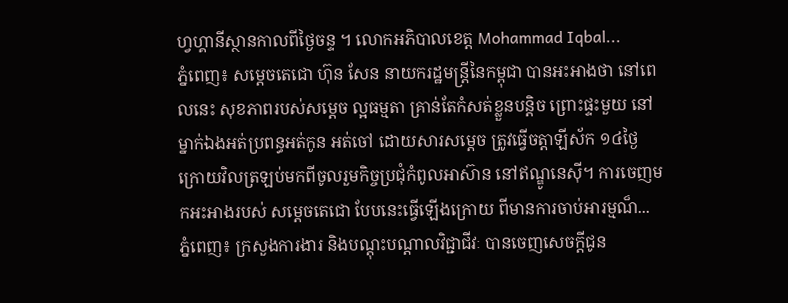ហ្វហ្គានីស្ថានកាលពីថ្ងៃចន្ទ ។ លោកអភិបាលខេត្ត Mohammad Iqbal...
ភ្នំពេញ៖ សម្ដេចតេជោ ហ៊ុន សែន នាយករដ្ឋមន្រ្តីនៃកម្ពុជា បានអះអាងថា នៅពេលនេះ សុខភាពរបស់សម្ដេច ល្អធម្មតា គ្រាន់តែកំសត់ខ្លួនបន្តិច ព្រោះផ្ទះមួយ នៅម្នាក់ឯងអត់ប្រពន្ធអត់កូន អត់ចៅ ដោយសារសម្ដេច ត្រូវធ្វើចត្តាឡីស័ក ១៤ថ្ងៃ ក្រោយវិលត្រឡប់មកពីចូលរួមកិច្ចប្រជុំកំពូលអាស៊ាន នៅឥណ្ឌូនេស៊ី។ ការចេញមកអះអាងរបស់ សម្ដេចតេជោ បែបនេះធ្វើឡើងក្រោយ ពីមានការចាប់អារម្មណ៏...
ភ្នំពេញ៖ ក្រសួងការងារ និងបណ្តុះបណ្តាលវិជ្ជាជីវៈ បានចេញសេចក្តីជូន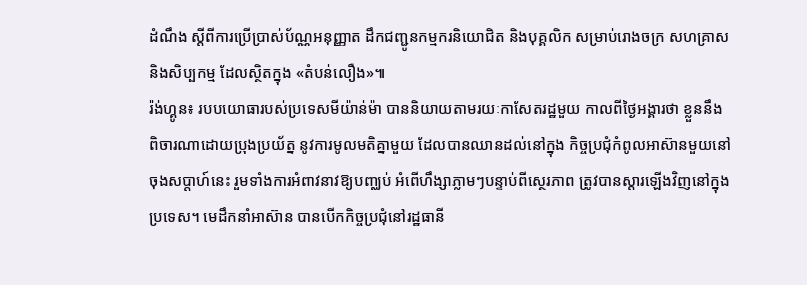ដំណឹង ស្តីពីការប្រើប្រាស់ប័ណ្ណអនុញ្ញាត ដឹកជញ្ជូនកម្មករនិយោជិត និងបុគ្គលិក សម្រាប់រោងចក្រ សហគ្រាស និងសិប្បកម្ម ដែលស្ថិតក្នុង «តំបន់លឿង»៕
រ៉ង់ហ្គូន៖ របបយោធារបស់ប្រទេសមីយ៉ាន់ម៉ា បាននិយាយតាមរយៈកាសែតរដ្ឋមួយ កាលពីថ្ងៃអង្គារថា ខ្លួននឹងពិចារណាដោយប្រុងប្រយ័ត្ន នូវការមូលមតិគ្នាមួយ ដែលបានឈានដល់នៅក្នុង កិច្ចប្រជុំកំពូលអាស៊ានមួយនៅចុងសប្តាហ៍នេះ រួមទាំងការអំពាវនាវឱ្យបញ្ឈប់ អំពើហឹង្សាភ្លាមៗបន្ទាប់ពីស្ថេរភាព ត្រូវបានស្តារឡើងវិញនៅក្នុងប្រទេស។ មេដឹកនាំអាស៊ាន បានបើកកិច្ចប្រជុំនៅរដ្ឋធានី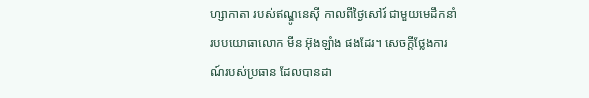ហ្សាកាតា របស់ឥណ្ឌូនេស៊ី កាលពីថ្ងៃសៅរ៍ ជាមួយមេដឹកនាំរបបយោធាលោក មីន អ៊ុងឡាំង ផងដែរ។ សេចក្តីថ្លែងការណ៍របស់ប្រធាន ដែលបានដា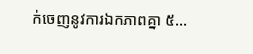ក់ចេញនូវការឯកភាពគ្នា ៥...